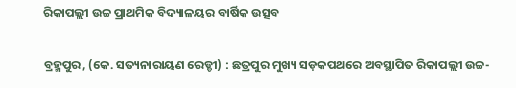ରିକାପଲ୍ଲୀ ଉଚ୍ଚ ପ୍ରାଥମିକ ବିଦ୍ୟାଳୟର ବାର୍ଷିକ ଉତ୍ସବ

ବ୍ରହ୍ମପୁର, (କେ. ସତ୍ୟନାରାୟଣ ରେଡ୍ଡୀ) : ଛତ୍ରପୁର ମୁଖ୍ୟ ସଡ଼କପଥରେ ଅବସ୍ଥାପିତ ରିକାପଲ୍ଲୀ ଉଚ୍ଚ-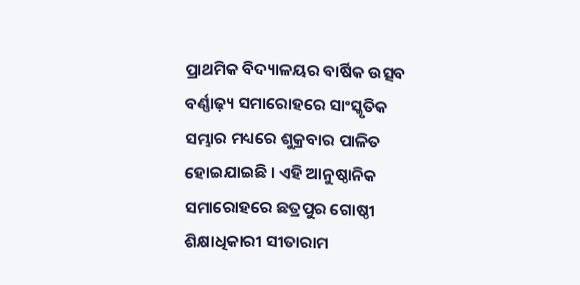ପ୍ରାଥମିକ ବିଦ୍ୟାଳୟର ବାର୍ଷିକ ଉତ୍ସବ ବର୍ଣ୍ଣାଢ଼୍ୟ ସମାରୋହରେ ସାଂସ୍କୃତିକ ସମ୍ଭାର ମଧ୍ୟରେ ଶୁକ୍ରବାର ପାଳିତ ହୋଇଯାଇଛି । ଏହି ଆନୁଷ୍ଠାନିକ ସମାରୋହରେ ଛତ୍ରପୁର ଗୋଷ୍ଠୀ ଶିକ୍ଷାଧିକାରୀ ସୀତାରାମ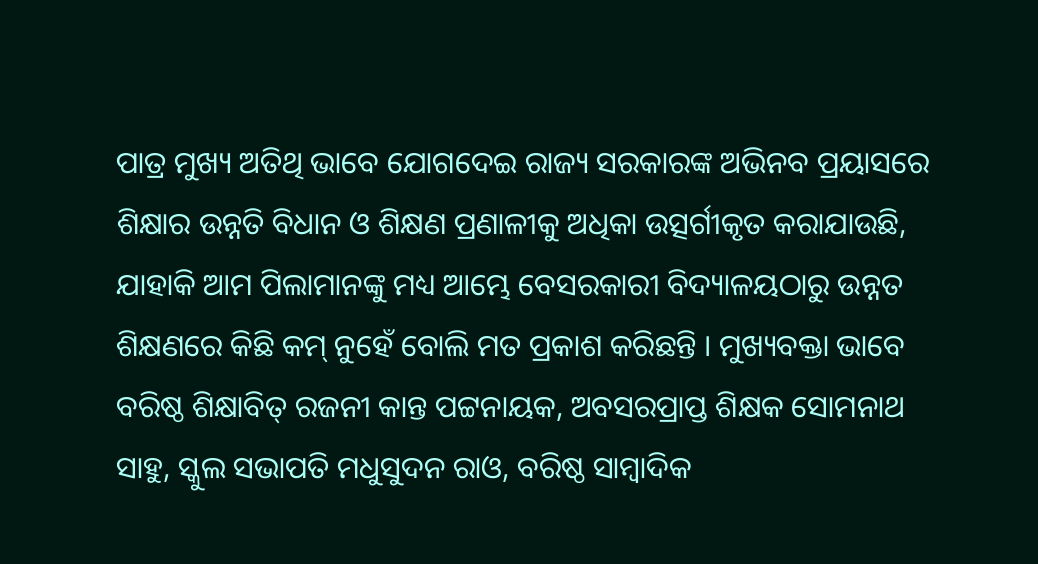ପାତ୍ର ମୁଖ୍ୟ ଅତିଥି ଭାବେ ଯୋଗଦେଇ ରାଜ୍ୟ ସରକାରଙ୍କ ଅଭିନବ ପ୍ରୟାସରେ ଶିକ୍ଷାର ଉନ୍ନତି ବିଧାନ ଓ ଶିକ୍ଷଣ ପ୍ରଣାଳୀକୁ ଅଧିକା ଉତ୍ସର୍ଗୀକୃତ କରାଯାଉଛି, ଯାହାକି ଆମ ପିଲାମାନଙ୍କୁ ମଧ୍ୟ ଆମ୍ଭେ ବେସରକାରୀ ବିଦ୍ୟାଳୟଠାରୁ ଉନ୍ନତ ଶିକ୍ଷଣରେ କିଛି କମ୍ ନୁହେଁ ବୋଲି ମତ ପ୍ରକାଶ କରିଛନ୍ତି । ମୁଖ୍ୟବକ୍ତା ଭାବେ ବରିଷ୍ଠ ଶିକ୍ଷାବିତ୍ ରଜନୀ କାନ୍ତ ପଟ୍ଟନାୟକ, ଅବସରପ୍ରାପ୍ତ ଶିକ୍ଷକ ସୋମନାଥ ସାହୁ, ସ୍କୁଲ ସଭାପତି ମଧୁସୁଦନ ରାଓ, ବରିଷ୍ଠ ସାମ୍ବାଦିକ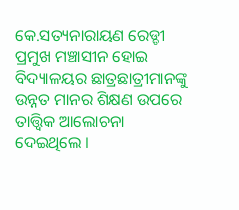କେ.ସତ୍ୟନାରାୟଣ ରେଡ୍ଡୀ ପ୍ରମୁଖ ମଞ୍ଚାସୀନ ହୋଇ ବିଦ୍ୟାଳୟର ଛାତ୍ରଛାତ୍ରୀମାନଙ୍କୁ ଉନ୍ନତ ମାନର ଶିକ୍ଷଣ ଉପରେ ତାତ୍ତ୍ଵିକ ଆଲୋଚନା ଦେଇଥିଲେ ।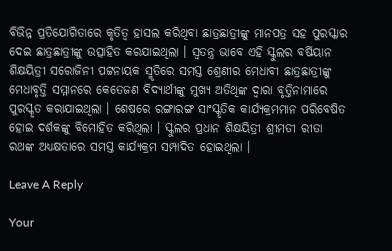ବିଭିନ୍ନ ପ୍ରତିଯୋଗିତାରେ କୃତିତ୍ଵ ହାସଲ କରିଥିବା ଛାତ୍ରଛାତ୍ରୀଙ୍କୁ ମାନପତ୍ର ସହ ପୁରସ୍କାର ଦେଇ ଛାତ୍ରଛାତ୍ରୀଙ୍କୁ ଉତ୍ସାହିତ କରଯାଇଥିଲା । ସ୍ଵତନ୍ତ୍ର ଭାବେ ଏହି ସ୍କୁଲର ବର୍ଷିୟାନ ଶିକ୍ଷୟିତ୍ରୀ ସରୋଜିନୀ ପଟ୍ଟନାୟକ ସ୍ମୃତିରେ ସମସ୍ତ ଶ୍ରେଣୀର ମେଧାବୀ ଛାତ୍ରଛାତ୍ରୀଙ୍କୁ ମେଧାବୃତ୍ତି ସମ୍ମାନରେ କେତେଜଣ ବିଦ୍ୟାର୍ଥୀଙ୍କୁ ମୁଖ୍ୟ ଅତିଥିଙ୍କ ଦ୍ଵାରା ବୃତ୍ତିନାମାରେ ପୁରସ୍କୃତ କରାଯାଇଥିଲା । ଶେଷରେ ରଙ୍ଗାରଙ୍ଗ ସାଂସ୍କୃତିକ କାର୍ଯ୍ୟକ୍ରମମାନ ପରିବେଷିତ ହୋଇ ଦର୍ଶକଙ୍କୁ ବିମୋହିତ କରିଥିଲା । ସ୍କୁଲର ପ୍ରଧାନ ଶିକ୍ଷୟିତ୍ରୀ ଶ୍ରୀମତୀ ରୀତା ରଥଙ୍କ ଅଧ୍ୟକ୍ଷତାରେ ସମସ୍ତ କାର୍ଯ୍ୟକ୍ରମ ସମ୍ପାଦିତ ହୋଇଥିଲା ।

Leave A Reply

Your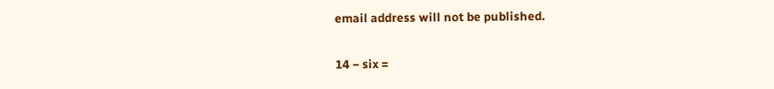email address will not be published.

14 − six =